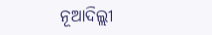ନୂଆଦିଲ୍ଲୀ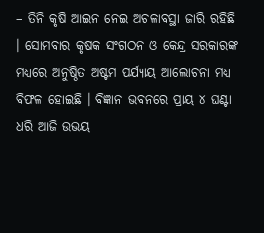– ତିନି କୃଷି ଆଇନ ନେଇ ଅଚଳାବସ୍ଥା ଜାରି ରହିଛି । ସୋମବାର କୃଷକ ସଂଗଠନ ଓ କେନ୍ଦ୍ର ସରକାରଙ୍କ ମଧ୍ୟରେ ଅନୁଷ୍ଠିତ ଅଷ୍ଟମ ପର୍ଯ୍ୟାୟ ଆଲୋଚନା ମଧ୍ୟ ବିଫଳ ହୋଇଛି । ବିଜ୍ଞାନ ଭବନରେ ପ୍ରାୟ ୪ ଘଣ୍ଟା ଧରି ଆଜି ଉଭୟ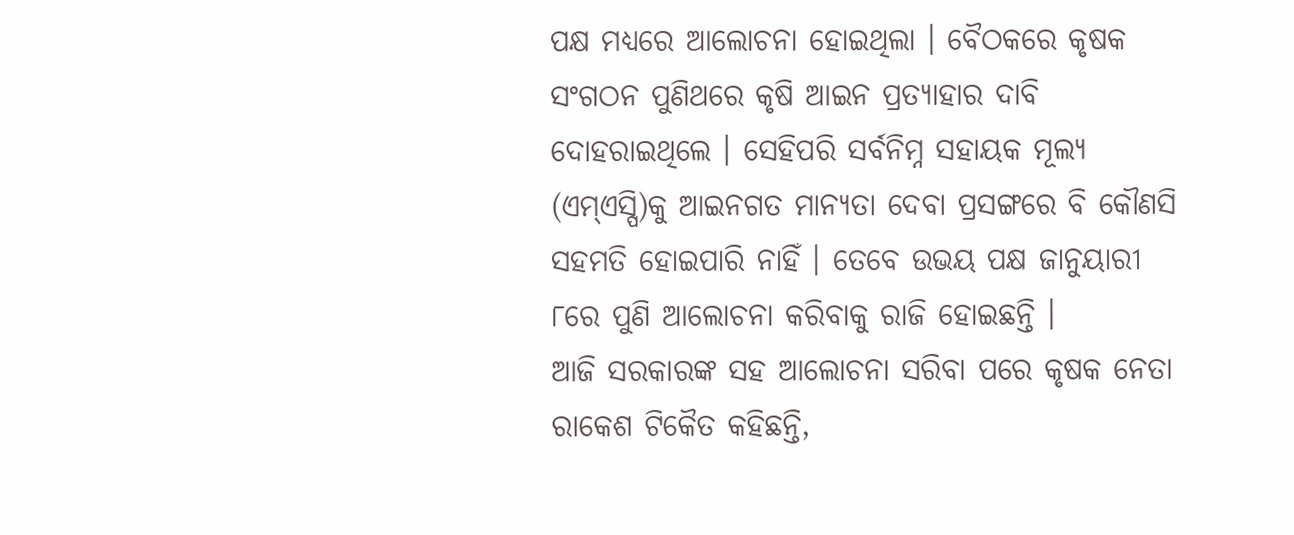ପକ୍ଷ ମଧ୍ୟରେ ଆଲୋଚନା ହୋଇଥିଲା । ବୈଠକରେ କୃଷକ ସଂଗଠନ ପୁଣିଥରେ କୃଷି ଆଇନ ପ୍ରତ୍ୟାହାର ଦାବି ଦୋହରାଇଥିଲେ । ସେହିପରି ସର୍ବନିମ୍ନ ସହାୟକ ମୂଲ୍ୟ (ଏମ୍ଏସ୍ପି)କୁ ଆଇନଗତ ମାନ୍ୟତା ଦେବା ପ୍ରସଙ୍ଗରେ ବି କୌଣସି ସହମତି ହୋଇପାରି ନାହିଁ । ତେବେ ଉଭୟ ପକ୍ଷ ଜାନୁୟାରୀ ୮ରେ ପୁଣି ଆଲୋଚନା କରିବାକୁ ରାଜି ହୋଇଛନ୍ତି ।
ଆଜି ସରକାରଙ୍କ ସହ ଆଲୋଚନା ସରିବା ପରେ କୃଷକ ନେତା ରାକେଶ ଟିକୈତ କହିଛନ୍ତି,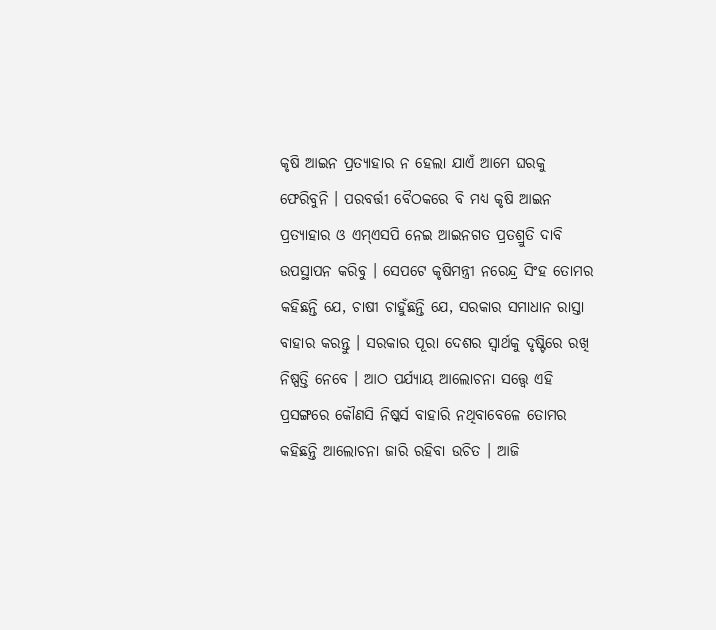କୃଷି ଆଇନ ପ୍ରତ୍ୟାହାର ନ ହେଲା ଯାଏଁ ଆମେ ଘରକୁ ଫେରିବୁନି । ପରବର୍ତ୍ତୀ ବୈଠକରେ ବି ମଧ୍ୟ କୃଷି ଆଇନ ପ୍ରତ୍ୟାହାର ଓ ଏମ୍ଏସପି ନେଇ ଆଇନଗତ ପ୍ରତଶ୍ରୁତି ଦାବି ଉପସ୍ଥାପନ କରିବୁ । ସେପଟେ କୃଷିମନ୍ତ୍ରୀ ନରେନ୍ଦ୍ର ସିଂହ ତୋମର କହିଛନ୍ତି ଯେ, ଚାଷୀ ଚାହୁଁଛନ୍ତି ଯେ, ସରକାର ସମାଧାନ ରାସ୍ତା ବାହାର କରନ୍ତୁ । ସରକାର ପୂରା ଦେଶର ସ୍ୱାର୍ଥକୁ ଦୃଷ୍ଟିରେ ରଖି ନିଷ୍ପତ୍ତି ନେବେ । ଆଠ ପର୍ଯ୍ୟାୟ ଆଲୋଚନା ସତ୍ତ୍ୱେ ଏହି ପ୍ରସଙ୍ଗରେ କୌଣସି ନିଷ୍କର୍ସ ବାହାରି ନଥିବାବେଳେ ତୋମର କହିଛନ୍ତି ଆଲୋଚନା ଜାରି ରହିବା ଉଚିତ । ଆଜି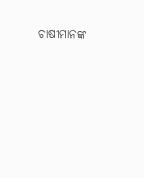ଚାଷୀମାନଙ୍କ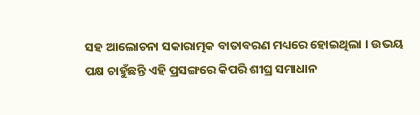ସହ ଆଲୋଚନା ସକାରାତ୍ମକ ବାତାବରଣ ମଧ୍ୟରେ ହୋଇଥିଲା । ଉଭୟ ପକ୍ଷ ଚାହୁଁଛନ୍ତି ଏହି ପ୍ରସଙ୍ଗରେ କିପରି ଶୀଘ୍ର ସମାଧାନ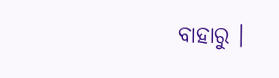ବାହାରୁ ।